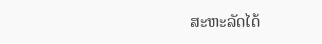ສະຫະລັດໄດ້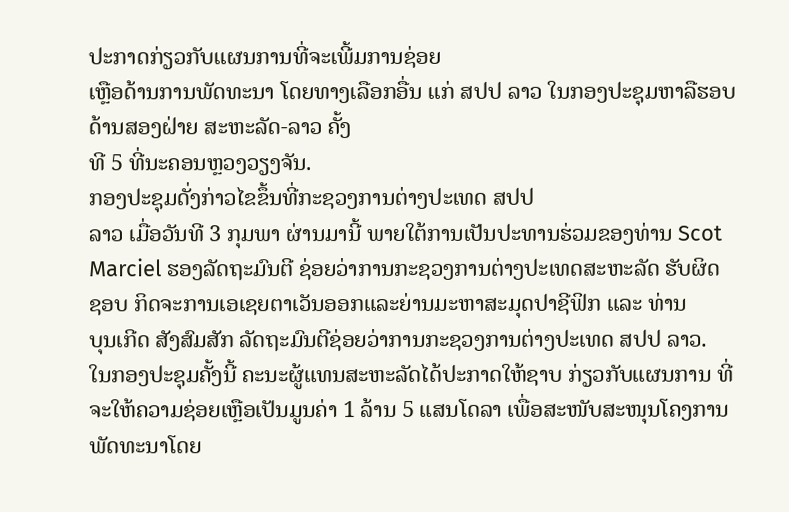ປະກາດກ່ຽວກັບແຜນການທີ່ຈະເພີ້ມການຊ່ອຍ
ເຫຼືອດ້ານການພັດທະນາ ໂດຍທາງເລືອກອື່ນ ແກ່ ສປປ ລາວ ໃນກອງປະຊຸມຫາລືຮອບດ້ານສອງຝ່າຍ ສະຫະລັດ-ລາວ ຄັ້ງ
ທີ 5 ທີ່ນະຄອນຫຼວງວຽງຈັນ.
ກອງປະຊຸມດັ່ງກ່າວໄຂຂຶ້ນທີ່ກະຊວງການຕ່າງປະເທດ ສປປ
ລາວ ເມື່ອວັນທີ 3 ກຸມພາ ຜ່ານມານີ້ ພາຍໃຕ້ການເປັນປະທານຮ່ວມຂອງທ່ານ Scot
Marciel ຮອງລັດຖະມົນຕີ ຊ່ອຍວ່າການກະຊວງການຕ່າງປະເທດສະຫະລັດ ຮັບຜິດ
ຊອບ ກິດຈະການເອເຊຍຕາເວັນອອກແລະຍ່ານມະຫາສະມຸດປາຊີຟິກ ແລະ ທ່ານ
ບຸນເກີດ ສັງສົມສັກ ລັດຖະມົນຕີຊ່ອຍວ່າການກະຊວງການຕ່າງປະເທດ ສປປ ລາວ.
ໃນກອງປະຊຸມຄັ້ງນີ້ ຄະນະຜູ້ແທນສະຫະລັດໄດ້ປະກາດໃຫ້ຊາບ ກ່ຽວກັບແຜນການ ທີ່
ຈະໃຫ້ຄວາມຊ່ອຍເຫຼືອເປັນມູນຄ່າ 1 ລ້ານ 5 ແສນໂດລາ ເພື່ອສະໜັບສະໜຸນໂຄງການ
ພັດທະນາໂດຍ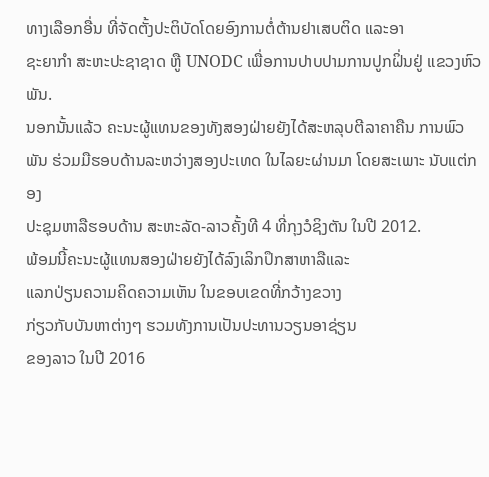ທາງເລືອກອື່ນ ທີ່ຈັດຕັ້ງປະຕິບັດໂດຍອົງການຕໍ່ຕ້ານຢາເສບຕິດ ແລະອາ
ຊະຍາກຳ ສະຫະປະຊາຊາດ ຫູື UNODC ເພື່ອການປາບປາມການປູກຝິ່ນຢູ່ ແຂວງຫົວ
ພັນ.
ນອກນັ້ນແລ້ວ ຄະນະຜູ້ແທນຂອງທັງສອງຝ່າຍຍັງໄດ້ສະຫລຸບຕີລາຄາຄືນ ການພົວພັນ ຮ່ວມມືຮອບດ້ານລະຫວ່າງສອງປະເທດ ໃນໄລຍະຜ່ານມາ ໂດຍສະເພາະ ນັບແຕ່ກອງ
ປະຊຸມຫາລືຮອບດ້ານ ສະຫະລັດ-ລາວຄັ້ງທີ 4 ທີ່ກຸງວໍຊິງຕັນ ໃນປີ 2012.
ພ້ອມນີ້ຄະນະຜູ້ແທນສອງຝ່າຍຍັງໄດ້ລົງເລິກປຶກສາຫາລືແລະ
ແລກປ່ຽນຄວາມຄິດຄວາມເຫັນ ໃນຂອບເຂດທີ່ກວ້າງຂວາງ
ກ່ຽວກັບບັນຫາຕ່າງໆ ຮວມທັງການເປັນປະທານວຽນອາຊ່ຽນ
ຂອງລາວ ໃນປີ 2016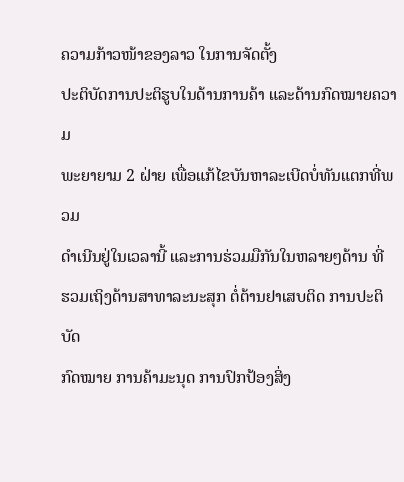ຄວາມກ້າວໜ້າຂອງລາວ ໃນການຈັດຕັ້ງ
ປະຕິບັດການປະຕິຮູບໃນດ້ານການຄ້າ ແລະດ້ານກົດໝາຍຄວາມ
ພະຍາຍາມ 2 ຝ່າຍ ເພື່ອແກ້ໄຂບັນຫາລະເບີດບໍ່ທັນແຕກທີ່ພວມ
ດຳເນີນຢູ່ໃນເວລານີ້ ແລະການຮ່ວມມືກັນໃນຫລາຍໆດ້ານ ທີ່
ຮວມເຖິງດ້ານສາທາລະນະສຸກ ຕໍ່ຕ້ານຢາເສບຕິດ ການປະຕິບັດ
ກົດໝາຍ ການຄ້າມະນຸດ ການປົກປ້ອງສິ່ງ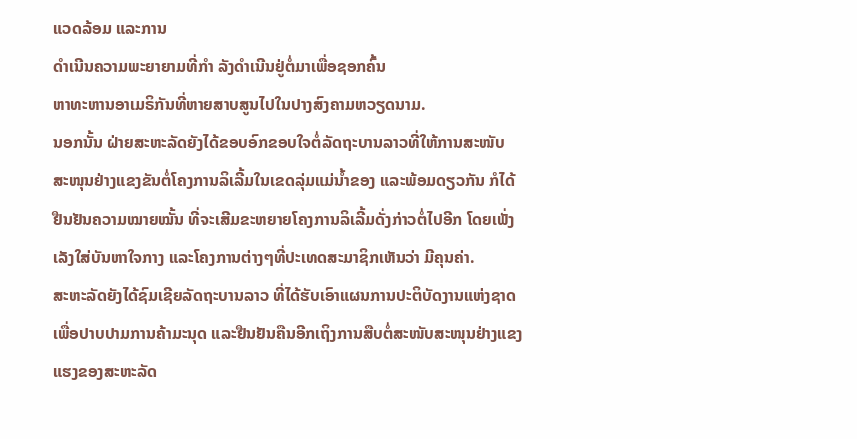ແວດລ້ອມ ແລະການ
ດຳເນີນຄວາມພະຍາຍາມທີ່ກຳ ລັງດຳເນີນຢູ່ຕໍ່ມາເພື່ອຊອກຄົ້ນ
ຫາທະຫານອາເມຣິກັນທີ່ຫາຍສາບສູນໄປໃນປາງສົງຄາມຫວຽດນາມ.
ນອກນັ້ນ ຝ່າຍສະຫະລັດຍັງໄດ້ຂອບອົກຂອບໃຈຕໍ່ລັດຖະບານລາວທີ່ໃຫ້ການສະໜັບ
ສະໜຸນຢ່າງແຂງຂັນຕໍ່ໂຄງການລິເລີ້ມໃນເຂດລຸ່ມແມ່ນໍ້າຂອງ ແລະພ້ອມດຽວກັນ ກໍໄດ້
ຢືນຢັນຄວາມໝາຍໝັ້ນ ທີ່ຈະເສີມຂະຫຍາຍໂຄງການລິເລີ້ມດັ່ງກ່າວຕໍ່ໄປອີກ ໂດຍເພັ່ງ
ເລັງໃສ່ບັນຫາໃຈກາງ ແລະໂຄງການຕ່າງໆທີ່ປະເທດສະມາຊິກເຫັນວ່າ ມີຄຸນຄ່າ.
ສະຫະລັດຍັງໄດ້ຊົມເຊີຍລັດຖະບານລາວ ທີ່ໄດ້ຮັບເອົາແຜນການປະຕິບັດງານແຫ່ງຊາດ
ເພື່ອປາບປາມການຄ້າມະນຸດ ແລະຢືນຢັນຄືນອີກເຖິງການສືບຕໍ່ສະໜັບສະໜຸນຢ່າງແຂງ
ແຮງຂອງສະຫະລັດ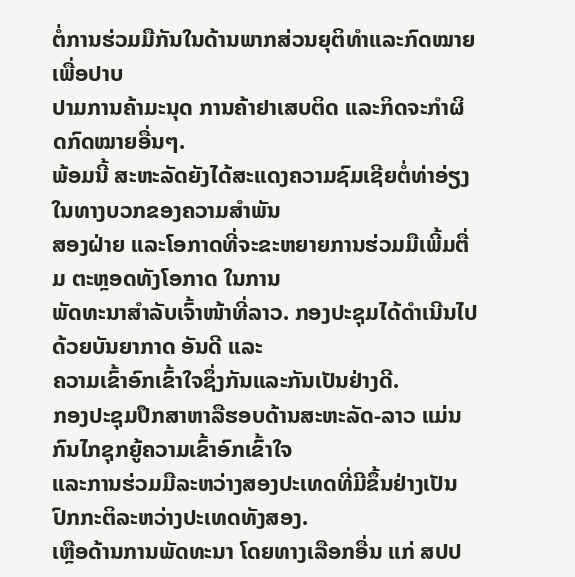ຕໍ່ການຮ່ວມມືກັນໃນດ້ານພາກສ່ວນຍຸຕິທໍາແລະກົດໝາຍ ເພື່ອປາບ
ປາມການຄ້າມະນຸດ ການຄ້າຢາເສບຕິດ ແລະກິດຈະກໍາຜິດກົດໝາຍອື່ນໆ.
ພ້ອມນີ້ ສະຫະລັດຍັງໄດ້ສະແດງຄວາມຊົມເຊີຍຕໍ່ທ່າອ່ຽງໃນທາງບວກຂອງຄວາມສຳພັນ
ສອງຝ່າຍ ແລະໂອກາດທີ່ຈະຂະຫຍາຍການຮ່ວມມືເພີ້ມຕື່ມ ຕະຫຼອດທັງໂອກາດ ໃນການ
ພັດທະນາສຳລັບເຈົ້າໜ້າທີ່ລາວ. ກອງປະຊຸມໄດ້ດຳເນີນໄປດ້ວຍບັນຍາກາດ ອັນດີ ແລະ
ຄວາມເຂົ້າອົກເຂົ້າໃຈຊຶ່ງກັນແລະກັນເປັນຢ່າງດີ.
ກອງປະຊຸມປຶກສາຫາລືຮອບດ້ານສະຫະລັດ-ລາວ ແມ່ນກົນໄກຊຸກຍູ້ຄວາມເຂົ້າອົກເຂົ້າໃຈ
ແລະການຮ່ວມມືລະຫວ່າງສອງປະເທດທີ່ມີຂຶ້ນຢ່າງເປັນປົກກະຕິລະຫວ່າງປະເທດທັງສອງ.
ເຫຼືອດ້ານການພັດທະນາ ໂດຍທາງເລືອກອື່ນ ແກ່ ສປປ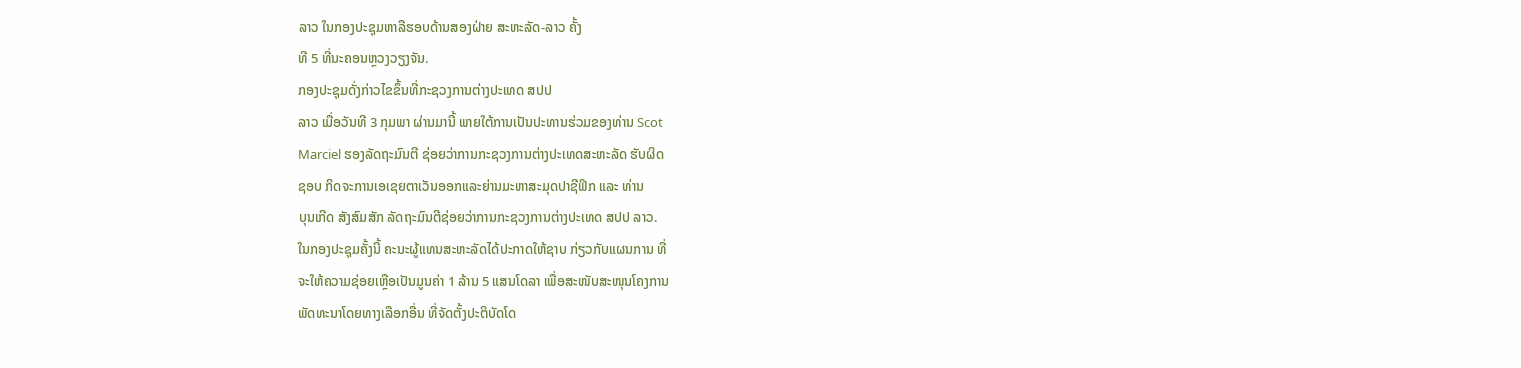ລາວ ໃນກອງປະຊຸມຫາລືຮອບດ້ານສອງຝ່າຍ ສະຫະລັດ-ລາວ ຄັ້ງ
ທີ 5 ທີ່ນະຄອນຫຼວງວຽງຈັນ.
ກອງປະຊຸມດັ່ງກ່າວໄຂຂຶ້ນທີ່ກະຊວງການຕ່າງປະເທດ ສປປ
ລາວ ເມື່ອວັນທີ 3 ກຸມພາ ຜ່ານມານີ້ ພາຍໃຕ້ການເປັນປະທານຮ່ວມຂອງທ່ານ Scot
Marciel ຮອງລັດຖະມົນຕີ ຊ່ອຍວ່າການກະຊວງການຕ່າງປະເທດສະຫະລັດ ຮັບຜິດ
ຊອບ ກິດຈະການເອເຊຍຕາເວັນອອກແລະຍ່ານມະຫາສະມຸດປາຊີຟິກ ແລະ ທ່ານ
ບຸນເກີດ ສັງສົມສັກ ລັດຖະມົນຕີຊ່ອຍວ່າການກະຊວງການຕ່າງປະເທດ ສປປ ລາວ.
ໃນກອງປະຊຸມຄັ້ງນີ້ ຄະນະຜູ້ແທນສະຫະລັດໄດ້ປະກາດໃຫ້ຊາບ ກ່ຽວກັບແຜນການ ທີ່
ຈະໃຫ້ຄວາມຊ່ອຍເຫຼືອເປັນມູນຄ່າ 1 ລ້ານ 5 ແສນໂດລາ ເພື່ອສະໜັບສະໜຸນໂຄງການ
ພັດທະນາໂດຍທາງເລືອກອື່ນ ທີ່ຈັດຕັ້ງປະຕິບັດໂດ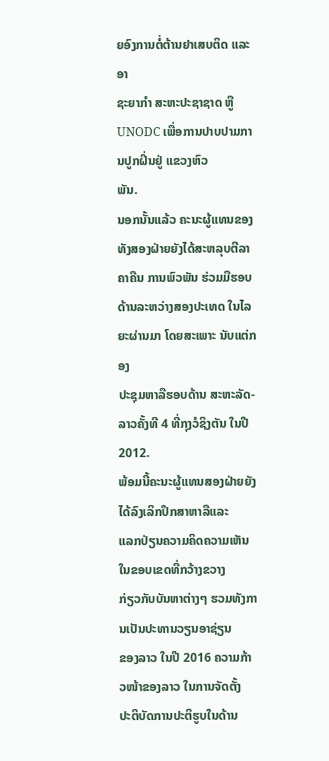ຍອົງການຕໍ່ຕ້ານຢາເສບຕິດ ແລະອາ
ຊະຍາກຳ ສະຫະປະຊາຊາດ ຫູື UNODC ເພື່ອການປາບປາມການປູກຝິ່ນຢູ່ ແຂວງຫົວ
ພັນ.
ນອກນັ້ນແລ້ວ ຄະນະຜູ້ແທນຂອງທັງສອງຝ່າຍຍັງໄດ້ສະຫລຸບຕີລາຄາຄືນ ການພົວພັນ ຮ່ວມມືຮອບດ້ານລະຫວ່າງສອງປະເທດ ໃນໄລຍະຜ່ານມາ ໂດຍສະເພາະ ນັບແຕ່ກອງ
ປະຊຸມຫາລືຮອບດ້ານ ສະຫະລັດ-ລາວຄັ້ງທີ 4 ທີ່ກຸງວໍຊິງຕັນ ໃນປີ 2012.
ພ້ອມນີ້ຄະນະຜູ້ແທນສອງຝ່າຍຍັງໄດ້ລົງເລິກປຶກສາຫາລືແລະ
ແລກປ່ຽນຄວາມຄິດຄວາມເຫັນ ໃນຂອບເຂດທີ່ກວ້າງຂວາງ
ກ່ຽວກັບບັນຫາຕ່າງໆ ຮວມທັງການເປັນປະທານວຽນອາຊ່ຽນ
ຂອງລາວ ໃນປີ 2016 ຄວາມກ້າວໜ້າຂອງລາວ ໃນການຈັດຕັ້ງ
ປະຕິບັດການປະຕິຮູບໃນດ້ານ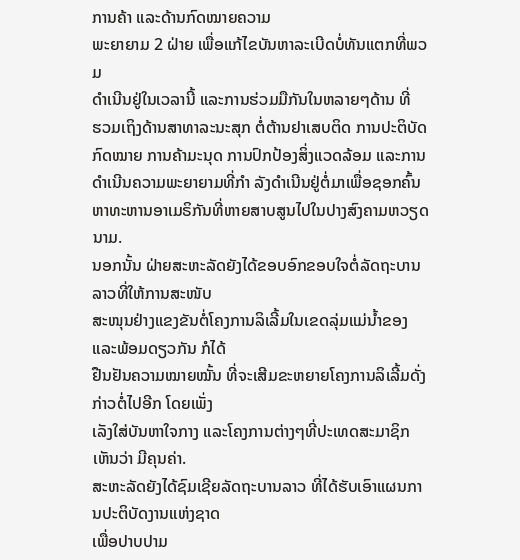ການຄ້າ ແລະດ້ານກົດໝາຍຄວາມ
ພະຍາຍາມ 2 ຝ່າຍ ເພື່ອແກ້ໄຂບັນຫາລະເບີດບໍ່ທັນແຕກທີ່ພວມ
ດຳເນີນຢູ່ໃນເວລານີ້ ແລະການຮ່ວມມືກັນໃນຫລາຍໆດ້ານ ທີ່
ຮວມເຖິງດ້ານສາທາລະນະສຸກ ຕໍ່ຕ້ານຢາເສບຕິດ ການປະຕິບັດ
ກົດໝາຍ ການຄ້າມະນຸດ ການປົກປ້ອງສິ່ງແວດລ້ອມ ແລະການ
ດຳເນີນຄວາມພະຍາຍາມທີ່ກຳ ລັງດຳເນີນຢູ່ຕໍ່ມາເພື່ອຊອກຄົ້ນ
ຫາທະຫານອາເມຣິກັນທີ່ຫາຍສາບສູນໄປໃນປາງສົງຄາມຫວຽດນາມ.
ນອກນັ້ນ ຝ່າຍສະຫະລັດຍັງໄດ້ຂອບອົກຂອບໃຈຕໍ່ລັດຖະບານລາວທີ່ໃຫ້ການສະໜັບ
ສະໜຸນຢ່າງແຂງຂັນຕໍ່ໂຄງການລິເລີ້ມໃນເຂດລຸ່ມແມ່ນໍ້າຂອງ ແລະພ້ອມດຽວກັນ ກໍໄດ້
ຢືນຢັນຄວາມໝາຍໝັ້ນ ທີ່ຈະເສີມຂະຫຍາຍໂຄງການລິເລີ້ມດັ່ງກ່າວຕໍ່ໄປອີກ ໂດຍເພັ່ງ
ເລັງໃສ່ບັນຫາໃຈກາງ ແລະໂຄງການຕ່າງໆທີ່ປະເທດສະມາຊິກເຫັນວ່າ ມີຄຸນຄ່າ.
ສະຫະລັດຍັງໄດ້ຊົມເຊີຍລັດຖະບານລາວ ທີ່ໄດ້ຮັບເອົາແຜນການປະຕິບັດງານແຫ່ງຊາດ
ເພື່ອປາບປາມ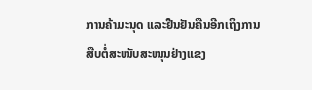ການຄ້າມະນຸດ ແລະຢືນຢັນຄືນອີກເຖິງການສືບຕໍ່ສະໜັບສະໜຸນຢ່າງແຂງ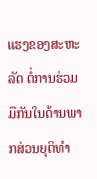ແຮງຂອງສະຫະລັດ ຕໍ່ການຮ່ວມມືກັນໃນດ້ານພາກສ່ວນຍຸຕິທໍາ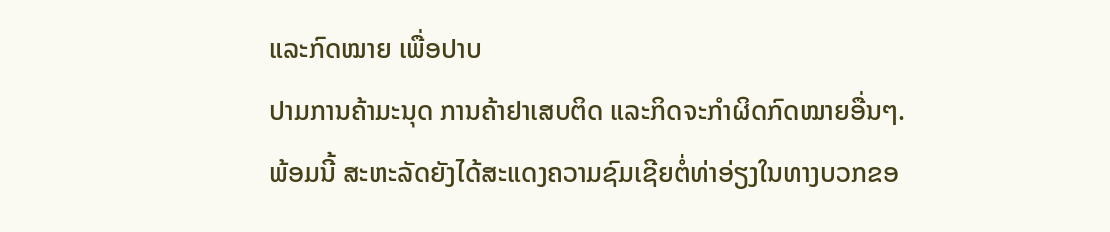ແລະກົດໝາຍ ເພື່ອປາບ
ປາມການຄ້າມະນຸດ ການຄ້າຢາເສບຕິດ ແລະກິດຈະກໍາຜິດກົດໝາຍອື່ນໆ.
ພ້ອມນີ້ ສະຫະລັດຍັງໄດ້ສະແດງຄວາມຊົມເຊີຍຕໍ່ທ່າອ່ຽງໃນທາງບວກຂອ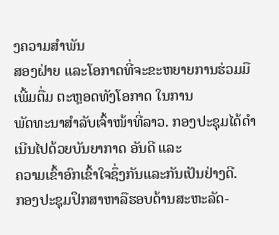ງຄວາມສຳພັນ
ສອງຝ່າຍ ແລະໂອກາດທີ່ຈະຂະຫຍາຍການຮ່ວມມືເພີ້ມຕື່ມ ຕະຫຼອດທັງໂອກາດ ໃນການ
ພັດທະນາສຳລັບເຈົ້າໜ້າທີ່ລາວ. ກອງປະຊຸມໄດ້ດຳເນີນໄປດ້ວຍບັນຍາກາດ ອັນດີ ແລະ
ຄວາມເຂົ້າອົກເຂົ້າໃຈຊຶ່ງກັນແລະກັນເປັນຢ່າງດີ.
ກອງປະຊຸມປຶກສາຫາລືຮອບດ້ານສະຫະລັດ-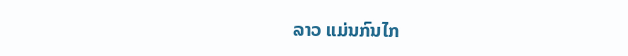ລາວ ແມ່ນກົນໄກ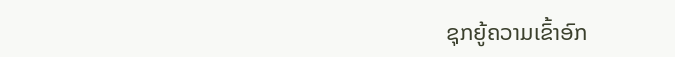ຊຸກຍູ້ຄວາມເຂົ້າອົກ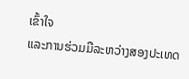ເຂົ້າໃຈ
ແລະການຮ່ວມມືລະຫວ່າງສອງປະເທດ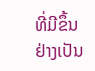ທີ່ມີຂຶ້ນຢ່າງເປັນ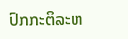ປົກກະຕິລະຫ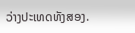ວ່າງປະເທດທັງສອງ.